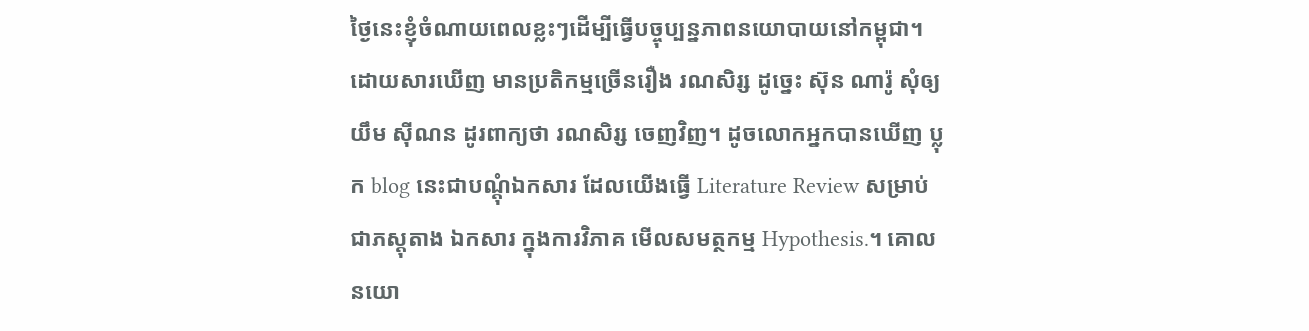ថ្ងៃនេះខ្ញុំចំណាយពេលខ្លះៗដើម្បីធ្វើបច្ចុប្បន្នភាពនយោបាយនៅកម្ពុជា។ ដោយសារឃើញ មានប្រតិកម្មច្រើនរឿង រណសិរ្ស ដូច្នេះ ស៊ុន ណារ៉ូ សុំឲ្យ យឹម ស៊ីណន ដូរពាក្យថា រណសិរ្ស ចេញវិញ។ ដូចលោកអ្នកបានឃើញ ប្លុក blog នេះជាបណ្តុំឯកសារ ដែលយើងធ្វើ Literature Review សម្រាប់ជាភស្តុតាង ឯកសារ ក្នុងការវិភាគ មើលសមត្ថកម្ម Hypothesis.។ គោលនយោ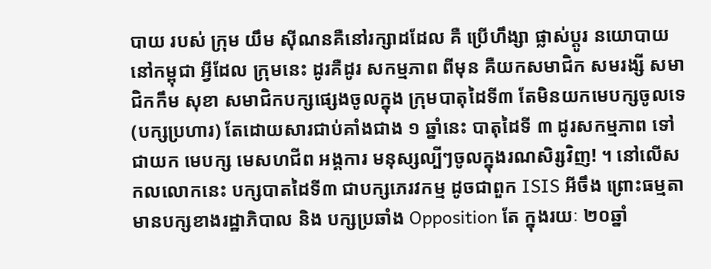បាយ របស់ ក្រុម យឹម ស៊ីណនគឺនៅរក្សាដដែល គឺ ប្រើហឹង្សា ផ្លាស់ប្តូរ នយោបាយនៅកម្ពុជា អ្វីដែល ក្រុមនេះ ដូរគឺដូរ សកម្មភាព ពីមុន គឺយកសមាជិក សមរង្សី សមាជិកកឹម សុខា សមាជិកបក្សផ្សេងចូលក្នុង ក្រុមបាតុដៃទី៣ តែមិនយកមេបក្សចូលទេ (បក្សប្រហារ) តែដោយសារជាប់គាំងជាង ១ ឆ្នាំនេះ បាតុដៃទី ៣ ដូរសកម្មភាព ទៅជាយក មេបក្ស មេសហជីព អង្គការ មនុស្សល្បីៗចូលក្នុងរណសិរ្សវិញ! ។ នៅលើសកលលោកនេះ បក្សបាតដៃទី៣ ជាបក្សភេរវកម្ម ដូចជាពួក ISIS អីចឹង ព្រោះធម្មតា មានបក្សខាងរដ្ឋាភិបាល និង បក្សប្រឆាំង Opposition តែ ក្នុងរយៈ ២០ឆ្នាំ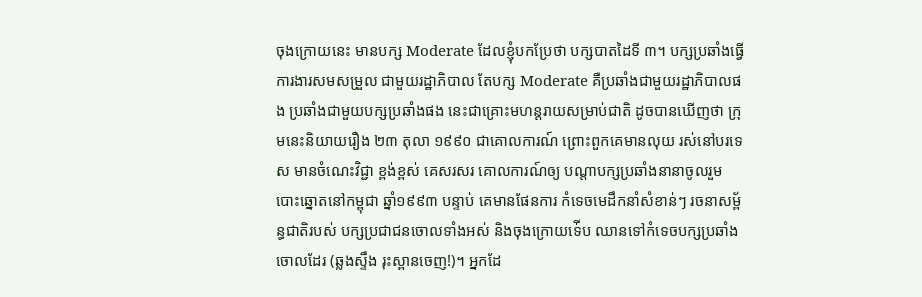ចុងក្រោយនេះ មានបក្ស Moderate ដែលខ្ញុំបកប្រែថា បក្សបាតដៃទី ៣។ បក្សប្រឆាំងធ្វើការងារសមសម្រួល ជាមួយរដ្ឋាភិបាល តែបក្ស Moderate គឺប្រឆាំងជាមួយរដ្ឋាភិបាលផង ប្រឆាំងជាមួយបក្សប្រឆាំងផង នេះជាគ្រោះមហន្តរាយសម្រាប់ជាតិ ដូចបានឃើញថា ក្រុមនេះនិយាយរឿង ២៣ តុលា ១៩៩០ ជាគោលការណ៍ ព្រោះពួកគេមានលុយ រស់នៅបរទេស មានចំណេះវិជ្ជា ខ្ពង់ខ្ពស់ គេសរសរ គោលការណ៍ឲ្យ បណ្តាបក្សប្រឆាំងនានាចូលរួម បោះឆ្នោតនៅកម្ពុជា ឆ្នាំ១៩៩៣ បន្ទាប់ គេមានផែនការ កំទេចមេដឹកនាំសំខាន់ៗ រចនាសម្ព័ន្ធជាតិរបស់ បក្សប្រជាជនចោលទាំងអស់ និងចុងក្រោយទ់ើប ឈានទៅកំទេចបក្សប្រឆាំងចោលដែរ (ឆ្លងស្ទឹង រុះស្ពានចេញ!)។ អ្នកដែ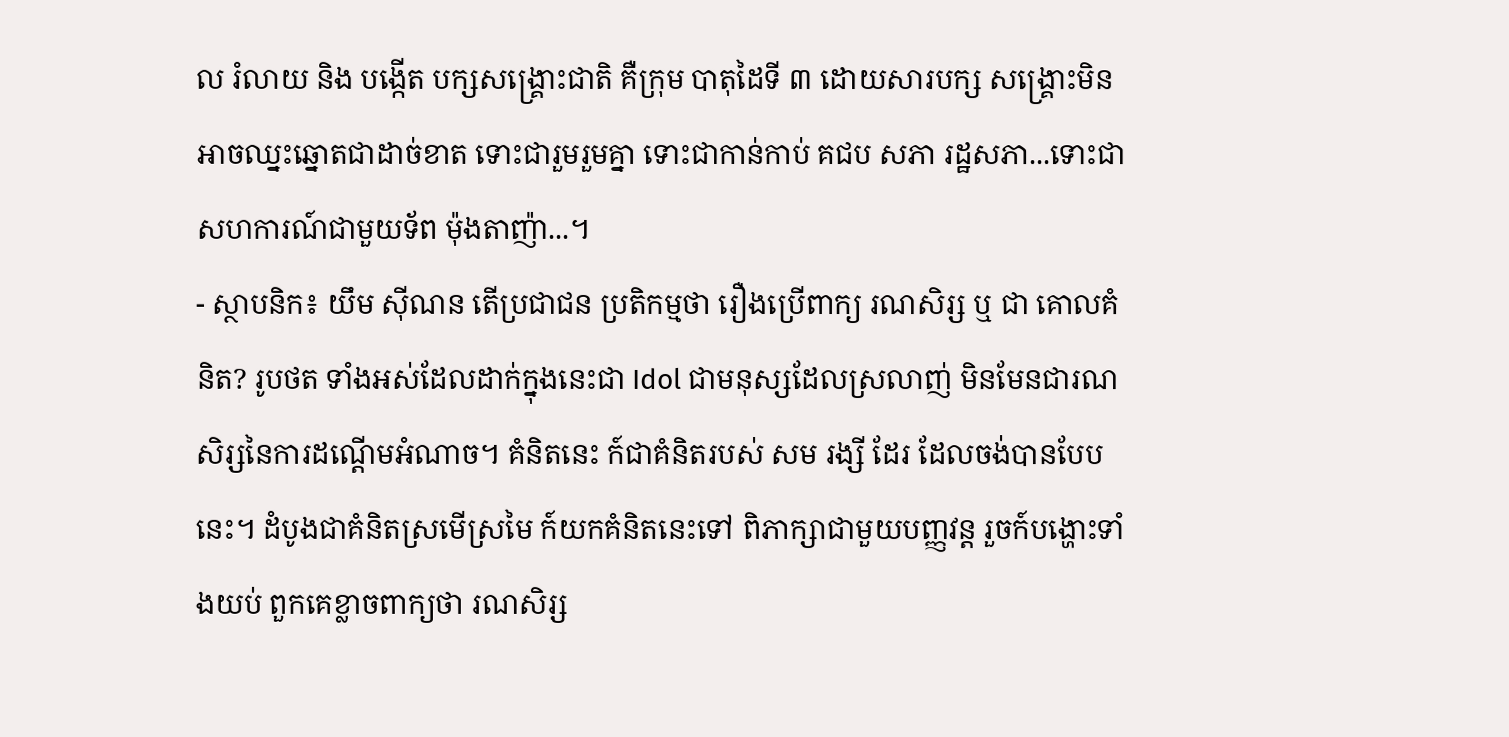ល រំលាយ និង បង្កើត បក្សសង្រ្គោះជាតិ គឺក្រុម បាតុដៃទី ៣ ដោយសារបក្ស សង្រ្គោះមិនអាចឈ្នះឆ្នោតជាដាច់ខាត ទោះជារួមរួមគ្នា ទោះជាកាន់កាប់ គជប សភា រដ្ឋសភា...ទោះជាសហការណ៍ជាមួយទ័ព ម៉ុងតាញ៉ា...។
- ស្ថាបនិក៖ យឹម ស៊ីណន តើប្រជាជន ប្រតិកម្មថា រឿងប្រើពាក្យ រណសិរ្ស ឬ ជា គោលគំនិត? រូបថត ទាំងអស់ដែលដាក់ក្នុងនេះជា Idol ជាមនុស្សដែលស្រលាញ់ មិនមែនជារណសិរ្សនៃការដណ្តើមអំណាច។ គំនិតនេះ ក៍ជាគំនិតរបស់ សម រង្សី ដែរ ដែលចង់បានបែបនេះ។ ដំបូងជាគំនិតស្រមើស្រមៃ ក៍យកគំនិតនេះទៅ ពិភាក្សាជាមួយបញ្ញវន្ត រួចក៍បង្ហោះទាំងយប់ ពួកគេខ្លាចពាក្យថា រណសិរ្ស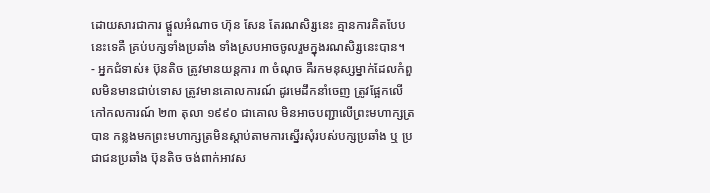ដោយសារជាការ ផ្តួលអំណាច ហ៊ុន សែន តែរណសិរ្សនេះ គ្មានការគិតបែបនេះទេគឺ គ្រប់បក្សទាំងប្រឆាំង ទាំងស្របអាចចូលរួមក្នុងរណសិរ្សនេះបាន។
- អ្នកជំទាស់៖ ប៊ុនតិច ត្រូវមានយន្តការ ៣ ចំណុច គឺរកមនុស្សម្នាក់ដែលកំពួលមិនមានជាប់ទោស ត្រូវមានគោលការណ៍ ដូរមេដឹកនាំចេញ ត្រូវផ្អែកលើកៅកលការណ៍ ២៣ តុលា ១៩៩០ ជាគោល មិនអាចបញ្ជាលើព្រះមហាក្សត្របាន កន្លងមកព្រះមហាក្សត្រមិនស្តាប់តាមការស្នើរសុំរបស់បក្សប្រឆាំង ឬ ប្រជាជនប្រឆាំង ប៊ុនតិច ចង់ពាក់អាវស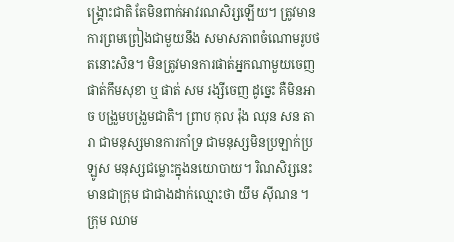ង្រ្គោះជាតិ តែមិនពាក់អាវរណសិរ្សឡើយ។ ត្រូវមានការព្រមព្រៀងជាមួយនឹង សមាសភាពចំណោមរូបថតនោះសិន។ មិនត្រូវមានការផាត់អ្នកណាមួយចេញ ផាត់កឹមសុខា ឬ ផាត់ សម រង្សីចេញ ដូច្នេះ គឺមិនអាច បង្រួមបង្រួមជាតិ។ ព្រាប កុល រ៉ុង ឈុន សន តារា ជាមនុស្សមានការកាំទ្រ ជាមនុស្សមិនប្រឡាក់ប្រឡូស មនុស្សជម្លោះក្នុងនយោបាយ។ រិណសិរ្សនេះមានជាក្រុម ជាជាងដាក់ឈ្មោះថា យឹម ស៊ីណន ។ ក្រុម ឈាម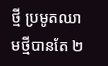ថ្មី ប្រមូតឈាមថ្មីបានតែ ២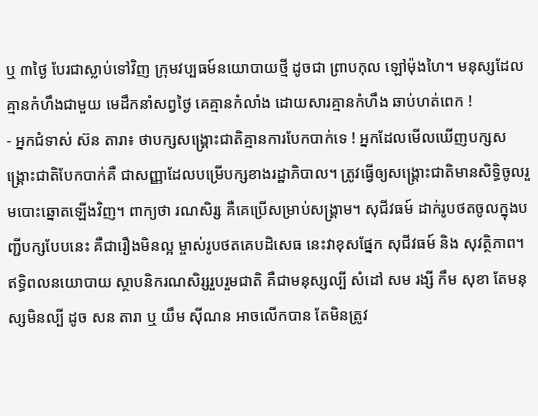ឬ ៣ថ្ងៃ បែរជាស្លាប់ទៅវិញ ក្រុមវប្បធម៍នយោបាយថ្មី ដូចជា ព្រាបកុល ឡៅម៉ុងហៃ។ មនុស្សដែលគ្មានកំហឹងជាមួយ មេដឹកនាំសព្វថ្ងៃ គេគ្មានកំលាំង ដោយសារគ្មានកំហឹង ឆាប់ហត់ពេក !
- អ្នកជំទាស់ ស៊ន តារា៖ ថាបក្សសង្រ្គោះជាតិគ្មានការបែកបាក់ទេ ! អ្នកដែលមើលឃើញបក្សសង្រ្គោះជាតិបែកបាក់គឺ ជាសញ្ញាដែលបម្រើបក្សខាងរដ្ឋាភិបាល។ ត្រូវធ្វើឲ្យសង្រ្គោះជាតិមានសិទ្ធិចូលរួមបោះឆ្នោតឡើងវិញ។ ពាក្យថា រណសិរ្ស គឺគេប្រើសម្រាប់សង្រ្គាម។ សុជីវធម៍ ដាក់រូបថតចូលក្នុងបញ្ជីបក្សបែបនេះ គឺជារឿងមិនល្អ ម្ចាស់រូបថតគេបដិសេធ នេះវាខុសផ្នែក សុជីវធម៍ និង សុវត្ថិភាព។ ឥទ្ធិពលនយោបាយ ស្ថាបនិករណសិរ្សរួបរួមជាតិ គឺជាមនុស្សល្បី សំដៅ សម រង្សី កឹម សុខា តែមនុស្សមិនល្បី ដូច សន តារា ឬ យឹម ស៊ីណន អាចលើកបាន តែមិនត្រូវ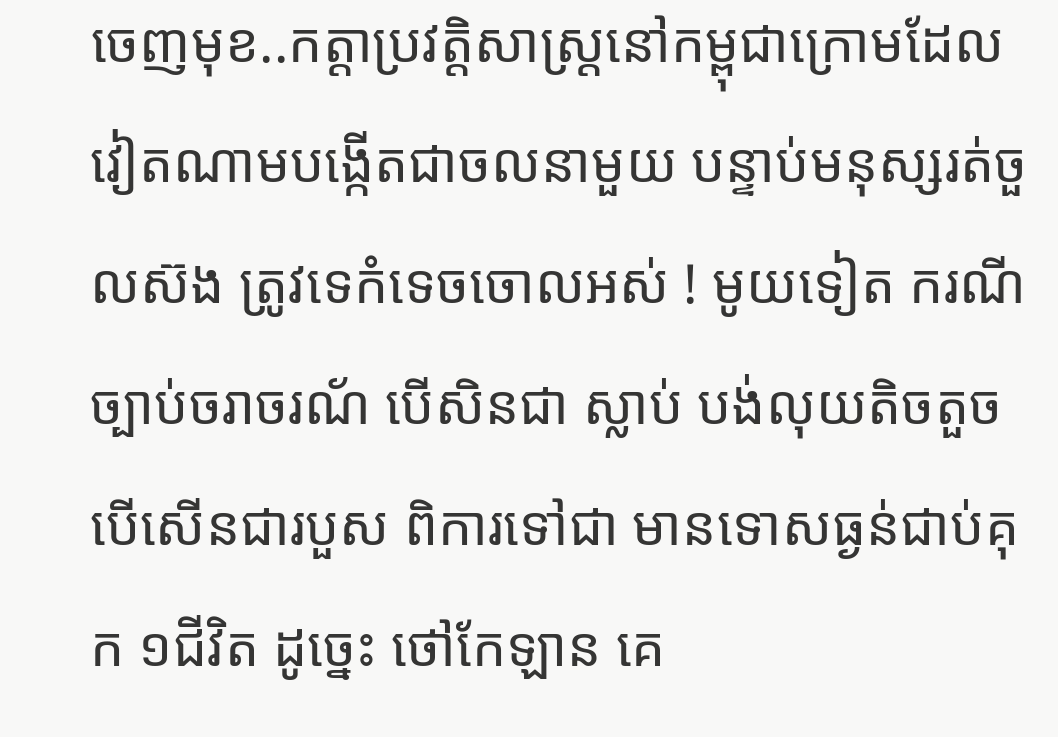ចេញមុខ..កត្តាប្រវត្តិសាស្រ្តនៅកម្ពុជាក្រោមដែល វៀតណាមបង្កើតជាចលនាមួយ បន្ទាប់មនុស្សរត់ចួលស៊ង ត្រូវទេកំទេចចោលអស់ ! មូយទៀត ករណីច្បាប់ចរាចរណ័ បើសិនជា ស្លាប់ បង់លុយតិចតួច បើសើនជារបួស ពិការទៅជា មានទោសធ្ងន់ជាប់គុក ១ជីវិត ដូច្នេះ ថៅកែឡាន គេ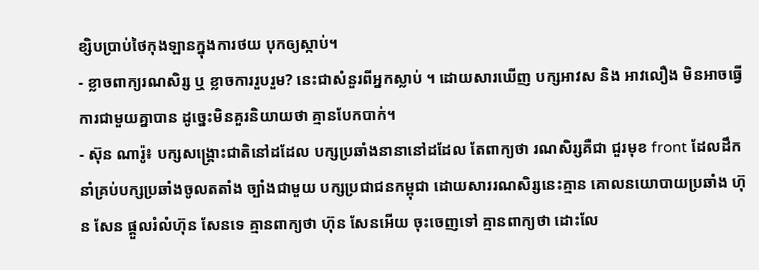ខ្សិបប្រាប់ថៃកុងឡានក្នុងការថយ បុកឲ្យស្កាប់។
- ខ្លាចពាក្យរណសិរ្ស ឬ ខ្លាចការរួបរួម? នេះជាសំនួរពីអ្នកស្លាប់ ។ ដោយសារឃើញ បក្សអាវស និង អាវលឿង មិនអាចធ្វើការជាមួយគ្នាបាន ដូច្នេះមិនគួរនិយាយថា គ្មានបែកបាក់។
- ស៊ុន ណារ៉ូ៖ បក្សសង្រ្គោះជាតិនៅដដែល បក្សប្រឆាំងនានានៅដដែល តែពាក្យថា រណសិរ្សគឺជា ជួរមុខ front ដែលដឹកនាំគ្រប់បក្សប្រឆាំងចូលតតាំង ច្បាំងជាមួយ បក្សប្រជាជនកម្ពុជា ដោយសាររណសិរ្សនេះគ្មាន គោលនយោបាយប្រឆាំង ហ៊ុន សែន ផ្តួលរំលំហ៊ុន សែនទេ គ្មានពាក្យថា ហ៊ុន សែនអើយ ចុះចេញទៅ គ្មានពាក្យថា ដោះលែ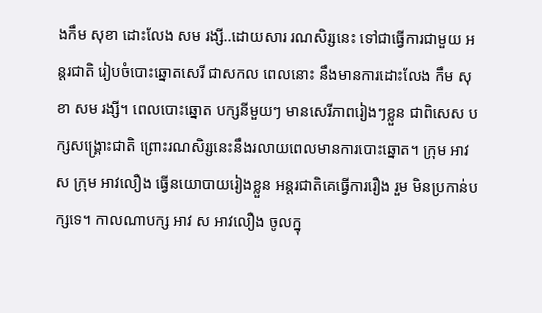ងកឹម សុខា ដោះលែង សម រង្សី..ដោយសារ រណសិរ្សនេះ ទៅជាធ្វើការជាមួយ អន្តរជាតិ រៀបចំបោះឆ្នោតសេរី ជាសកល ពេលនោះ នឹងមានការដោះលែង កឹម សុខា សម រង្សី។ ពេលបោះឆ្នោត បក្សនីមួយៗ មានសេរីភាពរៀងៗខ្លួន ជាពិសេស បក្សសង្រ្គោះជាតិ ព្រោះរណសិរ្សនេះនឹងរលាយពេលមានការបោះឆ្នោត។ ក្រុម អាវ ស ក្រុម អាវលឿង ធ្វើនយោបាយរៀងខ្លួន អន្តរជាតិគេធ្វើការរឿង រួម មិនប្រកាន់បក្សទេ។ កាលណាបក្ស អាវ ស អាវលឿង ចូលក្នុ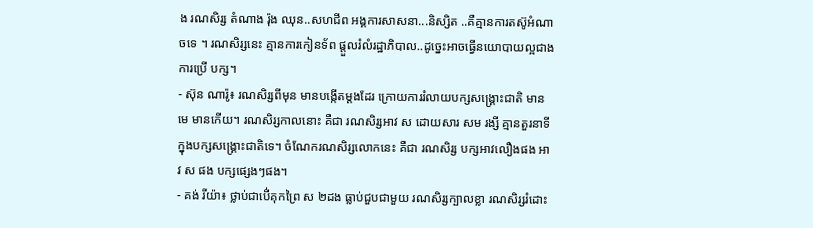ង រណសិរ្ស តំណាង រ៉ុង ឈុន..សហជីព អង្គការសាសនា...និស្សិត ..គឺគ្មានការតស៊ូអំណាចទេ ។ រណសិរ្សនេះ គ្មានការកៀនទ័ព ផ្តួលរំលំរដ្ឋាភិបាល..ដូច្នេះអាចធ្វើនយោបាយល្អជាង ការប្រើ បក្ស។
- ស៊ុន ណារ៉ូ៖ រណសិរ្សពីមុន មានបង្កើតម្តងដែរ ក្រោយការរំលាយបក្សសង្រ្គោះជាតិ មានមេ មានកើយ។ រណសិរ្សកាលនោះ គឺជា រណសិរ្សអាវ ស ដោយសារ សម រង្សី គ្មានតួរនាទីក្នុងបក្សសង្រ្គោះជាតិទេ។ ចំណែករណសិរ្សលោកនេះ គឺជា រណសិរ្ស បក្សអាវលឿងផង អាវ ស ផង បក្សផ្សេងៗផង។
- គង់ រីយ៉ា៖ ថ្លាប់ជាបើ់គុកព្រៃ ស ២ដង ធ្លាប់ជួបជាមួយ រណសិរ្សក្បាលខ្លា រណសិរ្សរំដោះ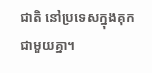ជាតិ នៅប្រទេសក្នុងគុកជាមួយគ្នា។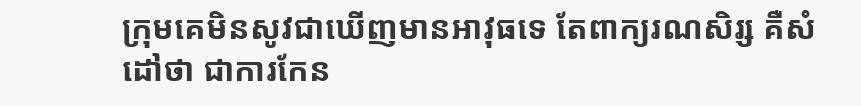ក្រុមគេមិនសូវជាឃើញមានអាវុធទេ តែពាក្យរណសិរ្ស គឺសំដៅថា ជាការកែន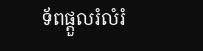ទ័ពផ្តួលរំលំរំ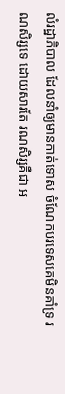លំរដ្ឋាភិបាល ដែលនាំឲ្យមានកាត់ទោស ចំណែកបរទេសគេមិនគាំទ្រ រណសិរ្សទេ ដោយសារតែ រណសិរ្សគឺជា អ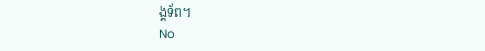ង្គទ័ព។
No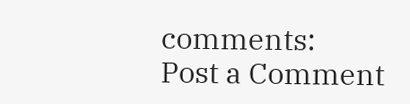comments:
Post a Comment